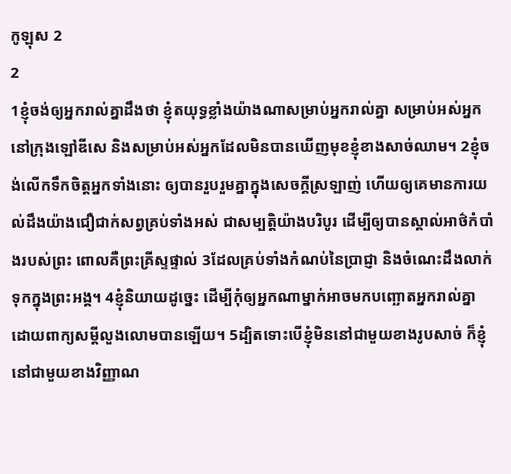កូឡុស 2
2
1ខ្ញុំចង់ឲ្យអ្នករាល់គ្នាដឹងថា ខ្ញុំតយុទ្ធខ្លាំងយ៉ាងណាសម្រាប់អ្នករាល់គ្នា សម្រាប់អស់អ្នកនៅក្រុងឡៅឌីសេ និងសម្រាប់អស់អ្នកដែលមិនបានឃើញមុខខ្ញុំខាងសាច់ឈាម។ 2ខ្ញុំចង់លើកទឹកចិត្តអ្នកទាំងនោះ ឲ្យបានរួបរួមគ្នាក្នុងសេចក្តីស្រឡាញ់ ហើយឲ្យគេមានការយល់ដឹងយ៉ាងជឿជាក់សព្វគ្រប់ទាំងអស់ ជាសម្បត្តិយ៉ាងបរិបូរ ដើម្បីឲ្យបានស្គាល់អាថ៌កំបាំងរបស់ព្រះ ពោលគឺព្រះគ្រីស្ទផ្ទាល់ 3ដែលគ្រប់ទាំងកំណប់នៃប្រាជ្ញា និងចំណេះដឹងលាក់ទុកក្នុងព្រះអង្គ។ 4ខ្ញុំនិយាយដូច្នេះ ដើម្បីកុំឲ្យអ្នកណាម្នាក់អាចមកបញ្ឆោតអ្នករាល់គ្នា ដោយពាក្យសម្ដីលួងលោមបានឡើយ។ 5ដ្បិតទោះបើខ្ញុំមិននៅជាមួយខាងរូបសាច់ ក៏ខ្ញុំនៅជាមួយខាងវិញ្ញាណ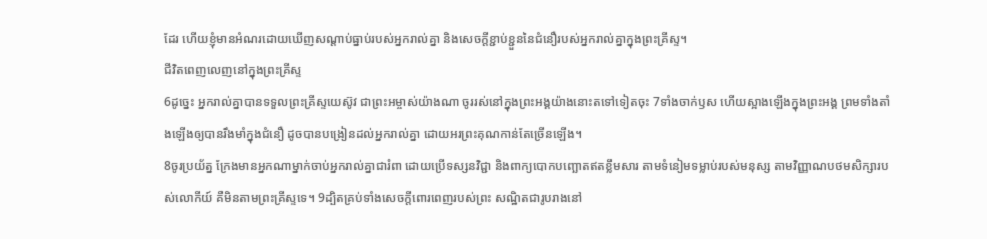ដែរ ហើយខ្ញុំមានអំណរដោយឃើញសណ្តាប់ធ្នាប់របស់អ្នករាល់គ្នា និងសេចក្តីខ្ជាប់ខ្ជួននៃជំនឿរបស់អ្នករាល់គ្នាក្នុងព្រះគ្រីស្ទ។
ជីវិតពេញលេញនៅក្នុងព្រះគ្រីស្ទ
6ដូច្នេះ អ្នករាល់គ្នាបានទទួលព្រះគ្រីស្ទយេស៊ូវ ជាព្រះអម្ចាស់យ៉ាងណា ចូររស់នៅក្នុងព្រះអង្គយ៉ាងនោះតទៅទៀតចុះ 7ទាំងចាក់ឫស ហើយស្អាងឡើងក្នុងព្រះអង្គ ព្រមទាំងតាំងឡើងឲ្យបានរឹងមាំក្នុងជំនឿ ដូចបានបង្រៀនដល់អ្នករាល់គ្នា ដោយអរព្រះគុណកាន់តែច្រើនឡើង។
8ចូរប្រយ័ត្ន ក្រែងមានអ្នកណាម្នាក់ចាប់អ្នករាល់គ្នាជារំពា ដោយប្រើទស្សនវិជ្ជា និងពាក្យបោកបញ្ឆោតឥតខ្លឹមសារ តាមទំនៀមទម្លាប់របស់មនុស្ស តាមវិញ្ញាណបថមសិក្សារបស់លោកីយ៍ គឺមិនតាមព្រះគ្រីស្ទទេ។ 9ដ្បិតគ្រប់ទាំងសេចក្តីពោរពេញរបស់ព្រះ សណ្ឋិតជារូបរាងនៅ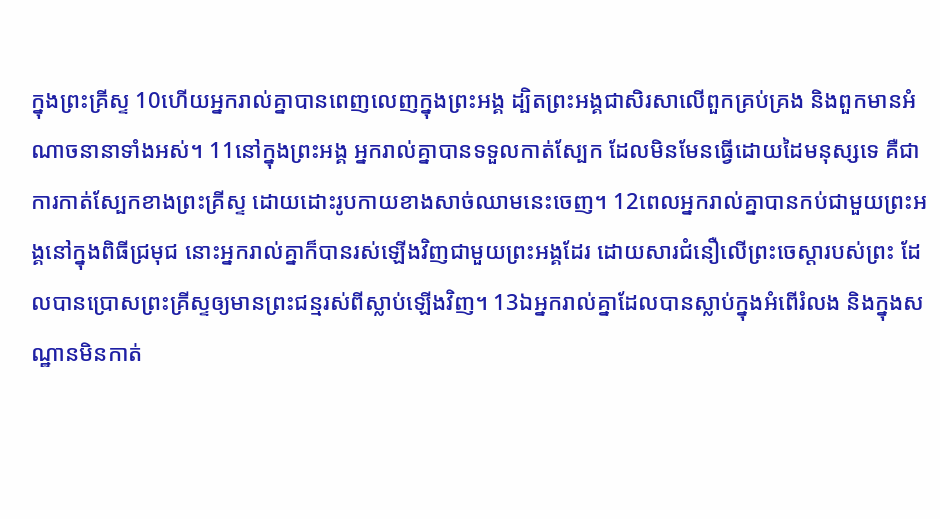ក្នុងព្រះគ្រីស្ទ 10ហើយអ្នករាល់គ្នាបានពេញលេញក្នុងព្រះអង្គ ដ្បិតព្រះអង្គជាសិរសាលើពួកគ្រប់គ្រង និងពួកមានអំណាចនានាទាំងអស់។ 11នៅក្នុងព្រះអង្គ អ្នករាល់គ្នាបានទទួលកាត់ស្បែក ដែលមិនមែនធ្វើដោយដៃមនុស្សទេ គឺជាការកាត់ស្បែកខាងព្រះគ្រីស្ទ ដោយដោះរូបកាយខាងសាច់ឈាមនេះចេញ។ 12ពេលអ្នករាល់គ្នាបានកប់ជាមួយព្រះអង្គនៅក្នុងពិធីជ្រមុជ នោះអ្នករាល់គ្នាក៏បានរស់ឡើងវិញជាមួយព្រះអង្គដែរ ដោយសារជំនឿលើព្រះចេស្ដារបស់ព្រះ ដែលបានប្រោសព្រះគ្រីស្ទឲ្យមានព្រះជន្មរស់ពីស្លាប់ឡើងវិញ។ 13ឯអ្នករាល់គ្នាដែលបានស្លាប់ក្នុងអំពើរំលង និងក្នុងសណ្ឋានមិនកាត់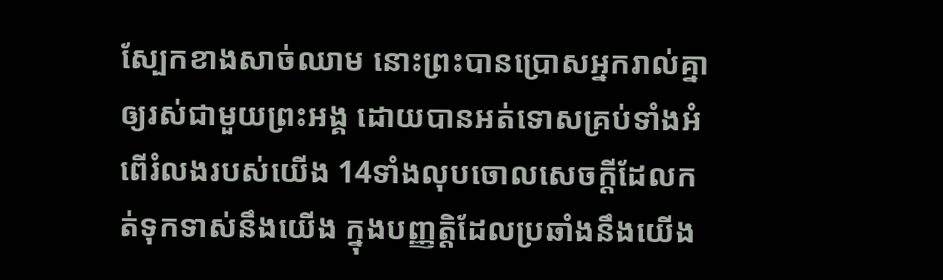ស្បែកខាងសាច់ឈាម នោះព្រះបានប្រោសអ្នករាល់គ្នាឲ្យរស់ជាមួយព្រះអង្គ ដោយបានអត់ទោសគ្រប់ទាំងអំពើរំលងរបស់យើង 14ទាំងលុបចោលសេចក្តីដែលកត់ទុកទាស់នឹងយើង ក្នុងបញ្ញត្តិដែលប្រឆាំងនឹងយើង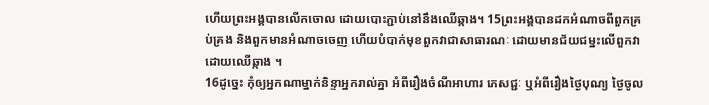ហើយព្រះអង្គបានលើកចោល ដោយបោះភ្ជាប់នៅនឹងឈើឆ្កាង។ 15ព្រះអង្គបានដកអំណាចពីពួកគ្រប់គ្រង និងពួកមានអំណាចចេញ ហើយបំបាក់មុខពួកវាជាសាធារណៈ ដោយមានជ័យជម្នះលើពួកវាដោយឈើឆ្កាង ។
16ដូច្នេះ កុំឲ្យអ្នកណាម្នាក់និន្ទាអ្នករាល់គ្នា អំពីរឿងចំណីអាហារ ភេសជ្ជៈ ឬអំពីរឿងថ្ងៃបុណ្យ ថ្ងៃចូល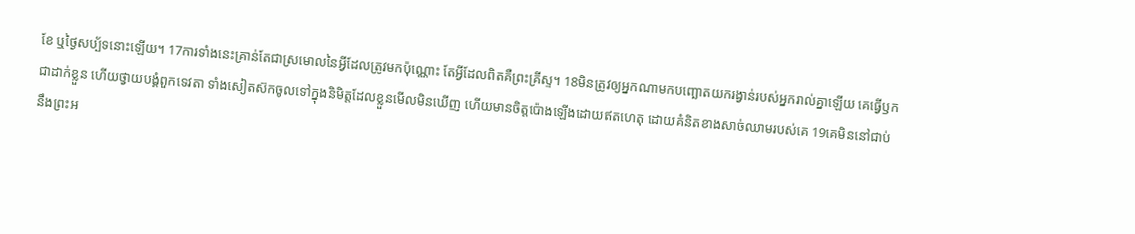ខែ ឬថ្ងៃសប្ប័ទនោះឡើយ។ 17ការទាំងនេះគ្រាន់តែជាស្រមោលនៃអ្វីដែលត្រូវមកប៉ុណ្ណោះ តែអ្វីដែលពិតគឺព្រះគ្រីស្ទ។ 18មិនត្រូវឲ្យអ្នកណាមកបញ្ឆោតយករង្វាន់របស់អ្នករាល់គ្នាឡើយ គេធ្វើឫកជាដាក់ខ្លួន ហើយថ្វាយបង្គំពួកទេវតា ទាំងសៀតស៊កចូលទៅក្នុងនិមិត្តដែលខ្លួនមើលមិនឃើញ ហើយមានចិត្តប៉ោងឡើងដោយឥតហេតុ ដោយគំនិតខាងសាច់ឈាមរបស់គេ 19គេមិននៅជាប់នឹងព្រះអ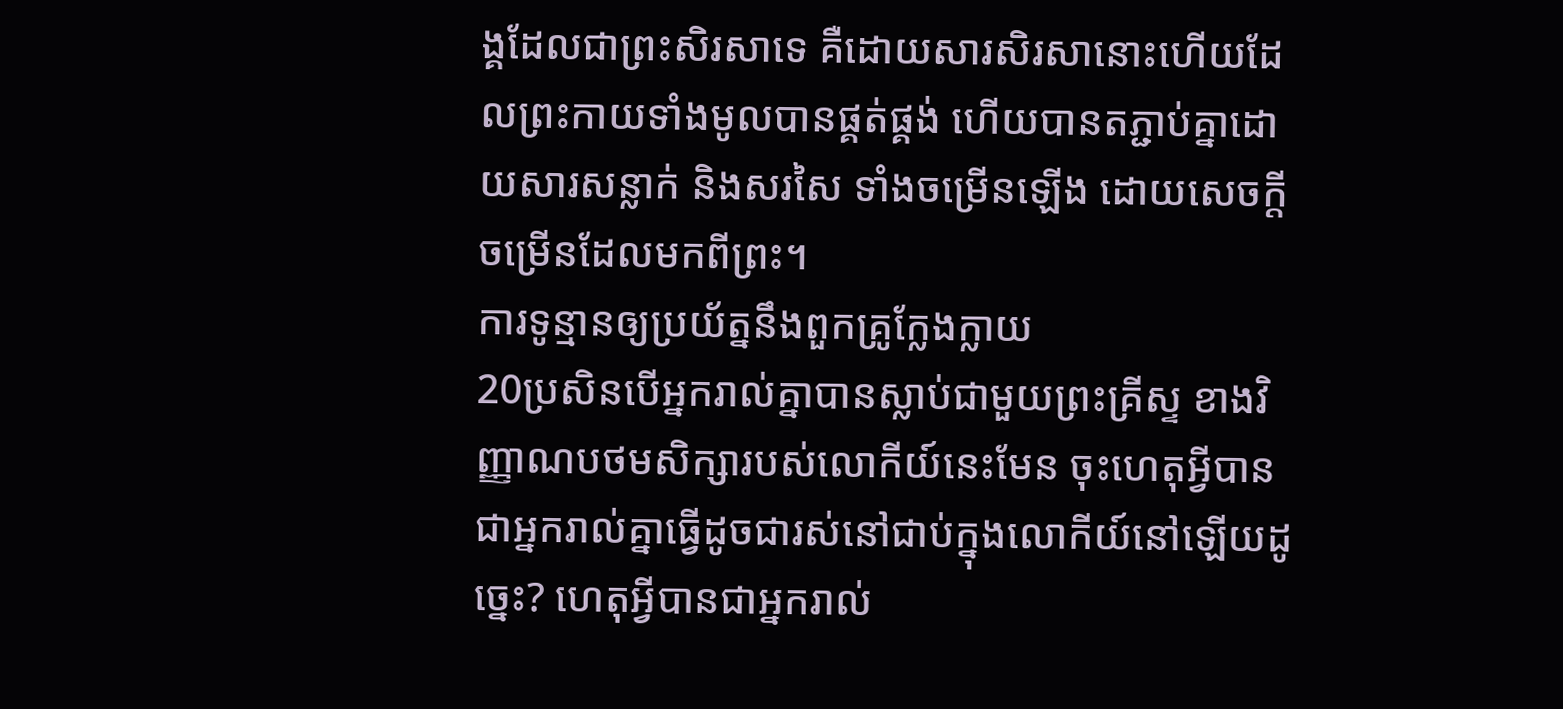ង្គដែលជាព្រះសិរសាទេ គឺដោយសារសិរសានោះហើយដែលព្រះកាយទាំងមូលបានផ្គត់ផ្គង់ ហើយបានតភ្ជាប់គ្នាដោយសារសន្លាក់ និងសរសៃ ទាំងចម្រើនឡើង ដោយសេចក្តីចម្រើនដែលមកពីព្រះ។
ការទូន្មានឲ្យប្រយ័ត្ននឹងពួកគ្រូក្លែងក្លាយ
20ប្រសិនបើអ្នករាល់គ្នាបានស្លាប់ជាមួយព្រះគ្រីស្ទ ខាងវិញ្ញាណបថមសិក្សារបស់លោកីយ៍នេះមែន ចុះហេតុអ្វីបានជាអ្នករាល់គ្នាធ្វើដូចជារស់នៅជាប់ក្នុងលោកីយ៍នៅឡើយដូច្នេះ? ហេតុអ្វីបានជាអ្នករាល់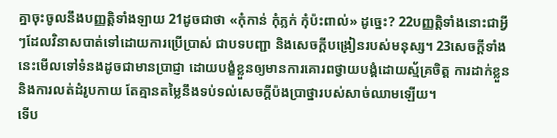គ្នាចុះចូលនឹងបញ្ញត្តិទាំងឡាយ 21ដូចជាថា «កុំកាន់ កុំភ្លក់ កុំប៉ះពាល់» ដូច្នេះ? 22បញ្ញត្តិទាំងនោះជាអ្វីៗដែលវិនាសបាត់ទៅដោយការប្រើប្រាស់ ជាបទបញ្ជា និងសេចក្តីបង្រៀនរបស់មនុស្ស។ 23សេចក្តីទាំងនេះមើលទៅទំនងដូចជាមានប្រាជ្ញា ដោយបង្ខំខ្លួនឲ្យមានការគោរពថ្វាយបង្គំដោយស្ម័គ្រចិត្ត ការដាក់ខ្លួន និងការលត់ដំរូបកាយ តែគ្មានតម្លៃនឹងទប់ទល់សេចក្តីប៉ងប្រាថ្នារបស់សាច់ឈាមឡើយ។
ទើប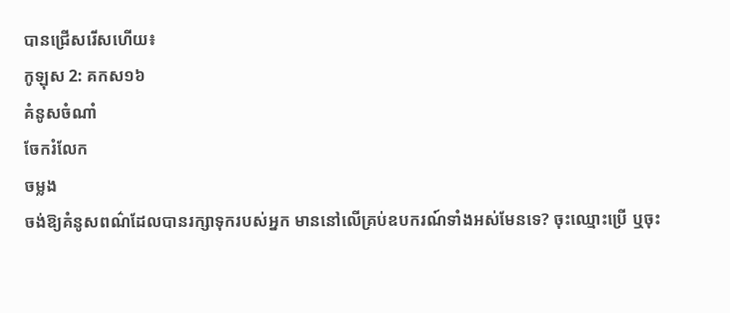បានជ្រើសរើសហើយ៖
កូឡុស 2: គកស១៦
គំនូសចំណាំ
ចែករំលែក
ចម្លង
ចង់ឱ្យគំនូសពណ៌ដែលបានរក្សាទុករបស់អ្នក មាននៅលើគ្រប់ឧបករណ៍ទាំងអស់មែនទេ? ចុះឈ្មោះប្រើ ឬចុះ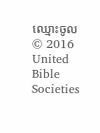ឈ្មោះចូល
© 2016 United Bible Societies